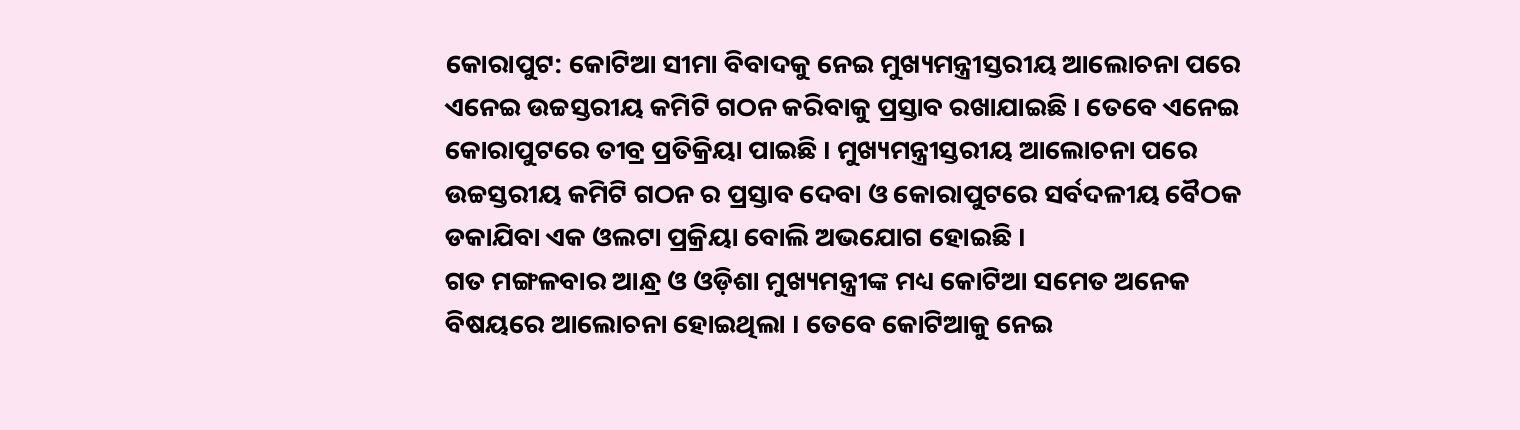କୋରାପୁଟ: କୋଟିଆ ସୀମା ବିବାଦକୁ ନେଇ ମୁଖ୍ୟମନ୍ତ୍ରୀସ୍ତରୀୟ ଆଲୋଚନା ପରେ ଏନେଇ ଉଚ୍ଚସ୍ତରୀୟ କମିଟି ଗଠନ କରିବାକୁ ପ୍ରସ୍ତାବ ରଖାଯାଇଛି । ତେବେ ଏନେଇ କୋରାପୁଟରେ ତୀବ୍ର ପ୍ରତିକ୍ରିୟା ପାଇଛି । ମୁଖ୍ୟମନ୍ତ୍ରୀସ୍ତରୀୟ ଆଲୋଚନା ପରେ ଉଚ୍ଚସ୍ତରୀୟ କମିଟି ଗଠନ ର ପ୍ରସ୍ତାବ ଦେବା ଓ କୋରାପୁଟରେ ସର୍ବଦଳୀୟ ବୈଠକ ଡକାଯିବା ଏକ ଓଲଟା ପ୍ରକ୍ରିୟା ବୋଲି ଅଭଯୋଗ ହୋଇଛି ।
ଗତ ମଙ୍ଗଳବାର ଆନ୍ଧ୍ର ଓ ଓଡ଼ିଶା ମୁଖ୍ୟମନ୍ତ୍ରୀଙ୍କ ମଧ୍ୟ କୋଟିଆ ସମେତ ଅନେକ ବିଷୟରେ ଆଲୋଚନା ହୋଇଥିଲା । ତେବେ କୋଟିଆକୁ ନେଇ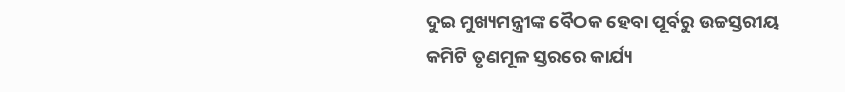ଦୁଇ ମୁଖ୍ୟମନ୍ତ୍ରୀଙ୍କ ବୈଠକ ହେବା ପୂର୍ବରୁ ଉଚ୍ଚସ୍ତରୀୟ କମିଟି ତୃଣମୂଳ ସ୍ତରରେ କାର୍ଯ୍ୟ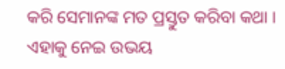କରି ସେମାନଙ୍କ ମତ ପ୍ରସ୍ତୁତ କରିବା କଥା । ଏହାକୁ ନେଇ ଉଭୟ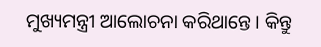ମୁଖ୍ୟମନ୍ତ୍ରୀ ଆଲୋଚନା କରିଥାନ୍ତେ । କିନ୍ତୁ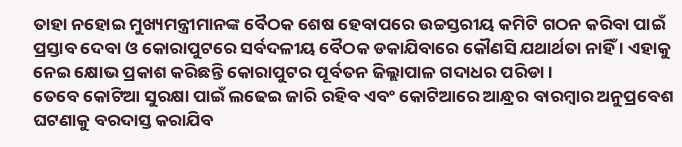ତାହା ନହୋଇ ମୁଖ୍ୟମନ୍ତ୍ରୀମାନଙ୍କ ବୈଠକ ଶେଷ ହେବାପରେ ଉଚ୍ଚସ୍ତରୀୟ କମିଟି ଗଠନ କରିବା ପାଇଁ ପ୍ରସ୍ତାବ ଦେବା ଓ କୋରାପୁଟରେ ସର୍ବଦଳୀୟ ବୈଠକ ଡକାଯିବାରେ କୌଣସି ଯଥାର୍ଥତା ନାହିଁ । ଏହାକୁ ନେଇ କ୍ଷୋଭ ପ୍ରକାଶ କରିଛନ୍ତି କୋରାପୁଟର ପୂର୍ବତନ ଜିଲ୍ଲାପାଳ ଗଦାଧର ପରିଡା ।
ତେବେ କୋଟିଆ ସୁରକ୍ଷା ପାଇଁ ଲଢେଇ ଜାରି ରହିବ ଏବଂ କୋଟିଆରେ ଆନ୍ଧ୍ରର ବାରମ୍ବାର ଅନୁପ୍ରବେଶ ଘଟଣାକୁ ବରଦାସ୍ତ କରାଯିବ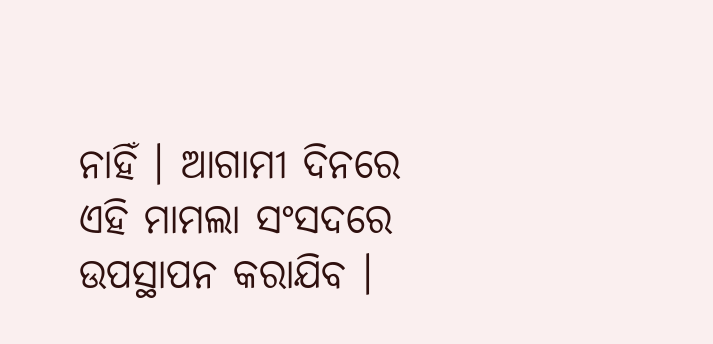ନାହିଁ । ଆଗାମୀ ଦିନରେ ଏହି ମାମଲା ସଂସଦରେ ଉପସ୍ଥାପନ କରାଯିବ ।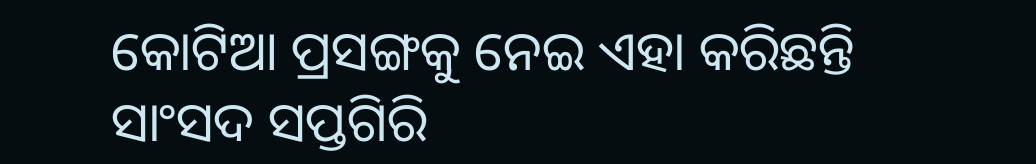କୋଟିଆ ପ୍ରସଙ୍ଗକୁ ନେଇ ଏହା କରିଛନ୍ତି ସାଂସଦ ସପ୍ତଗିରି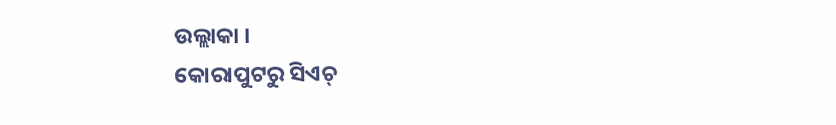ଉଲ୍ଲାକା ।
କୋରାପୁଟରୁ ସିଏଚ୍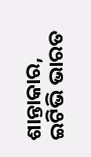ଶାନ୍ତାକାର, ଇଟିଭି ଭାରତ